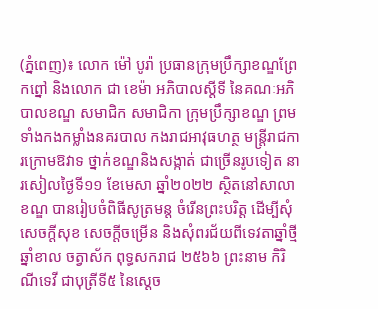(ភ្នំពេញ)៖ លោក ម៉ៅ បូរ៉ា ប្រធានក្រុមប្រឹក្សាខណ្ឌព្រែកព្នៅ និងលោក ជា ខេម៉ា អភិបាលស្ដីទី នៃគណៈអភិបាលខណ្ឌ សមាជិក សមាជិកា ក្រុមប្រឹក្សាខណ្ឌ ព្រមទាំងកងកម្លាំងនគរបាល កងរាជអាវុធហត្ថ មន្ដ្រីរាជការក្រោមឱវាទ ថ្នាក់ខណ្ឌនិងសង្កាត់ ជាច្រើនរូបទៀត នារសៀលថ្ងៃទី១១ ខែមេសា ឆ្នាំ២០២២ ស្ថិតនៅសាលាខណ្ឌ បានរៀបចំពិធីសូត្រមន្ដ ចំរើនព្រះបរិត្ត ដើម្បីសុំសេចក្ដីសុខ សេចក្ដីចម្រើន និងសុំពរជ័យពីទេវតាឆ្នាំថ្មី ឆ្នាំខាល ចត្វាស័ក ពុទ្ធសករាជ ២៥៦៦ ព្រះនាម កិរិណីទេវី ជាបុត្រីទី៥ នៃស្ដេច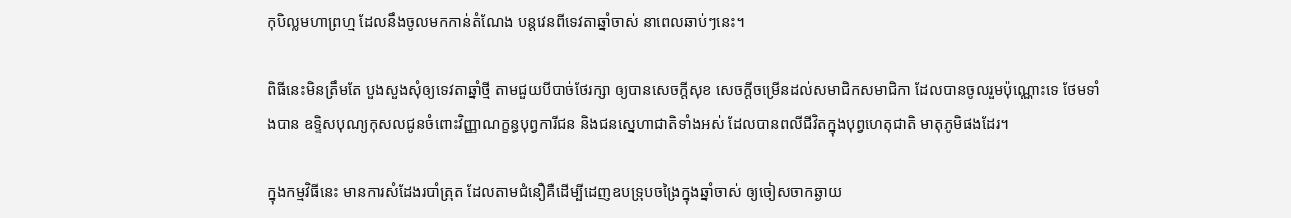កុបិល្លមហាព្រហ្ម ដែលនឹងចូលមកកាន់តំណែង បន្តវេនពីទេវតាឆ្នាំចាស់ នាពេលឆាប់ៗនេះ។

ពិធីនេះមិនត្រឹមតែ បួងសួងសុំឲ្យទេវតាឆ្នាំថ្មី តាមជួយបីបាច់ថែរក្សា ឲ្យបានសេចក្តីសុខ សេចក្ដីចម្រើនដល់សមាជិកសមាជិកា ដែលបានចូលរួមប៉ុណ្ណោះទេ ថែមទាំងបាន ឧទ្ទិសបុណ្យកុសលជូនចំពោះវិញ្ញាណក្ខន្ធបុព្វការីជន និងជនស្នេហាជាតិទាំងអស់ ដែលបានពលីជីវិតក្នុងបុព្វហេតុជាតិ មាតុភូមិផងដែរ។

ក្នុងកម្មវិធីនេះ មានការសំដែងរបាំត្រុត ដែលតាមជំនឿគឺដើម្បីដេញឧបទ្រុបចង្រៃក្នុងឆ្នាំចាស់ ឲ្យចៀសចាកឆ្ងាយ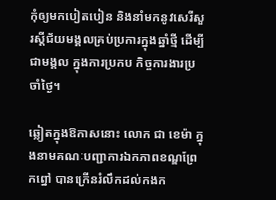កុំឲ្យមកបៀតបៀន និងនាំមកនូវសេរីសួរស្ដីជ័យមង្គលគ្រប់ប្រការក្នុងឆ្នាំថ្មី ដើម្បីជាមង្គល ក្នុងការប្រកប កិច្ចការងារប្រចាំថ្ងៃ។

ឆ្លៀតក្នុងឱកាសនោះ លោក ជា ខេម៉ា ក្នុងនាមគណៈបញ្ជាការឯកភាពខណ្ឌព្រែកព្នៅ បានក្រើនរំលឹកដល់កងក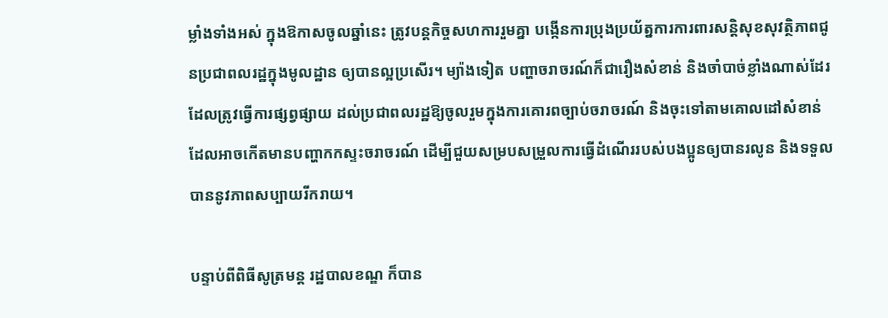ម្លាំងទាំងអស់ ក្នុងឱកាសចូលឆ្នាំនេះ ត្រូវបន្ដកិច្ចសហការរួមគ្នា បង្កើនការប្រុងប្រយ័ត្នការការពារសន្ដិសុខសុវត្ថិភាពជូនប្រជាពលរដ្ឋក្នុងមូលដ្ឋាន ឲ្យបានល្អប្រសើរ។ ម្យ៉ាងទៀត បញ្ហាចរាចរណ៍ក៏ជារឿងសំខាន់ និងចាំបាច់ខ្លាំងណាស់ដែរ ដែលត្រូវធ្វើការផ្សព្វផ្សាយ ដល់ប្រជាពលរដ្ឋឱ្យចូលរួមក្នុងការគោរពច្បាប់ចរាចរណ៍ និងចុះទៅតាមគោលដៅសំខាន់ ដែលអាចកើតមានបញ្ហាកកស្ទះចរាចរណ៍ ដើម្បីជួយសម្របសម្រួលការធ្វើដំណើររបស់បងប្អូនឲ្យបានរលូន និងទទួលបាននូវភាពសប្បាយរីករាយ។

បន្ទាប់ពីពិធីសូត្រមន្ដ រដ្ឋបាលខណ្ឌ ក៏បាន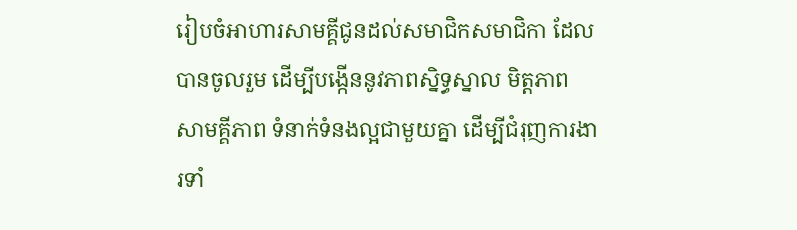រៀបចំអាហារសាមគ្គីជូនដល់សមាជិកសមាជិកា ដែលបានចូលរួម ដើម្បីបង្កើននូវភាពស្និទ្ធស្នាល មិត្តភាព សាមគ្គីភាព ទំនាក់ទំនងល្អជាមួយគ្នា ដើម្បីជំរុញការងារទាំ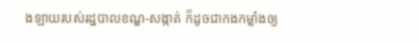ងឡាយរបស់រដ្ឋបាលខណ្ឌ-សង្កាត់ ក៏ដូចជាកងកម្លាំងឲ្យ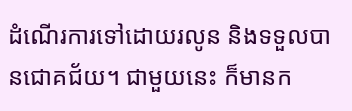ដំណើរការទៅដោយរលូន និងទទួលបានជោគជ័យ។ ជាមួយនេះ ក៏មានក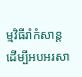ម្មវិធីរាំកំសាន្ដ ដើម្បីអបអរសា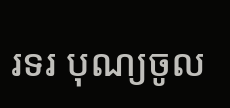រទរ បុណ្យចូល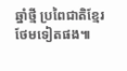ឆ្នាំថ្មី ប្រពៃជាតិខ្មែរថែមទៀតផង៕